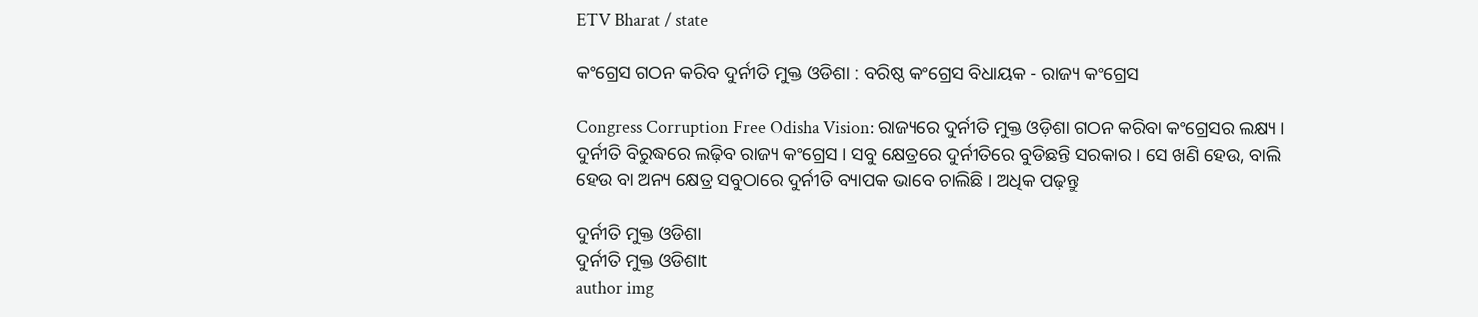ETV Bharat / state

କଂଗ୍ରେସ ଗଠନ କରିବ ଦୁର୍ନୀତି ମୁକ୍ତ ଓଡିଶା : ବରିଷ୍ଠ କଂଗ୍ରେସ ବିଧାୟକ - ରାଜ୍ୟ କଂଗ୍ରେସ

Congress Corruption Free Odisha Vision: ରାଜ୍ୟରେ ଦୁର୍ନୀତି ମୁକ୍ତ ଓଡ଼ିଶା ଗଠନ କରିବା କଂଗ୍ରେସର ଲକ୍ଷ୍ୟ । ଦୁର୍ନୀତି ବିରୁଦ୍ଧରେ ଲଢ଼ିବ ରାଜ୍ୟ କଂଗ୍ରେସ । ସବୁ କ୍ଷେତ୍ରରେ ଦୁର୍ନୀତିରେ ବୁଡିଛନ୍ତି ସରକାର । ସେ ଖଣି ହେଉ, ବାଲି ହେଉ ବା ଅନ୍ୟ କ୍ଷେତ୍ର ସବୁଠାରେ ଦୁର୍ନୀତି ବ୍ୟାପକ ଭାବେ ଚାଲିଛି । ଅଧିକ ପଢ଼ନ୍ତୁ

ଦୁର୍ନୀତି ମୁକ୍ତ ଓଡିଶା
ଦୁର୍ନୀତି ମୁକ୍ତ ଓଡିଶାt
author img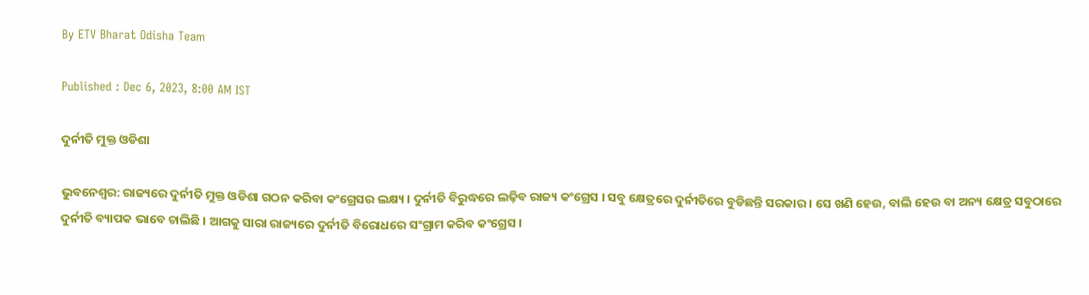By ETV Bharat Odisha Team

Published : Dec 6, 2023, 8:00 AM IST

ଦୁର୍ନୀତି ମୁକ୍ତ ଓଡିଶା

ଭୁବନେଶ୍ବର: ରାଜ୍ୟରେ ଦୁର୍ନୀତି ମୁକ୍ତ ଓଡିଶା ଗଠନ କରିବା କଂଗ୍ରେସର ଲକ୍ଷ୍ୟ । ଦୁର୍ନୀତି ବିରୁଦ୍ଧରେ ଲଢ଼ିବ ରାଜ୍ୟ କଂଗ୍ରେସ । ସବୁ କ୍ଷେତ୍ରରେ ଦୁର୍ନୀତିରେ ବୁଡିଛନ୍ତି ସରକାର । ସେ ଖଣି ହେଉ, ବାଲି ହେଉ ବା ଅନ୍ୟ କ୍ଷେତ୍ର ସବୁଠାରେ ଦୁର୍ନୀତି ବ୍ୟାପକ ଭାବେ ଚାଲିଛି । ଆଗକୁ ସାରା ରାଜ୍ୟରେ ଦୁର୍ନୀତି ବିରୋଧରେ ସଂଗ୍ରାମ କରିବ କଂଗ୍ରେସ ।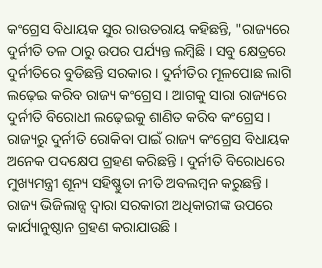କଂଗ୍ରେସ ବିଧାୟକ ସୁର ରାଉତରାୟ କହିଛନ୍ତି, "ରାଜ୍ୟରେ ଦୁର୍ନୀତି ତଳ ଠାରୁ ଉପର ପର୍ଯ୍ୟନ୍ତ ଲମ୍ବିଛି । ସବୁ କ୍ଷେତ୍ରରେ ଦୁର୍ନୀତିରେ ବୁଡିଛନ୍ତି ସରକାର । ଦୁର୍ନୀତିର ମୂଳପୋଛ ଲାଗି ଲଢ଼େଇ କରିବ ରାଜ୍ୟ କଂଗ୍ରେସ । ଆଗକୁ ସାରା ରାଜ୍ୟରେ ଦୁର୍ନୀତି ବିରୋଧୀ ଲଢ଼େଇକୁ ଶାଣିତ କରିବ କଂଗ୍ରେସ । ରାଜ୍ୟରୁ ଦୁର୍ନୀତି ରୋକିବା ପାଇଁ ରାଜ୍ୟ କଂଗ୍ରେସ ବିଧାୟକ ଅନେକ ପଦକ୍ଷେପ ଗ୍ରହଣ କରିଛନ୍ତି । ଦୁର୍ନୀତି ବିରୋଧରେ ମୁଖ୍ୟମନ୍ତ୍ରୀ ଶୂନ୍ୟ ସହିଷ୍ଣୁତା ନୀତି ଅବଲମ୍ବନ କରୁଛନ୍ତି । ରାଜ୍ୟ ଭିଜିଲାନ୍ସ ଦ୍ୱାରା ସରକାରୀ ଅଧିକାରୀଙ୍କ ଉପରେ କାର୍ଯ୍ୟାନୁଷ୍ଠାନ ଗ୍ରହଣ କରାଯାଉଛି ।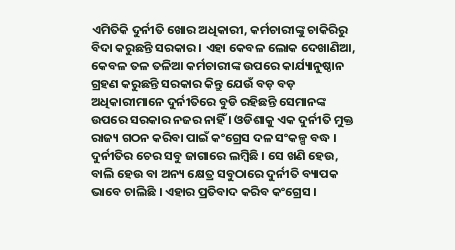ଏମିତିକି ଦୁର୍ନୀତି ଖୋର ଅଧିକାରୀ, କର୍ମଚାରୀଙ୍କୁ ଚାକିରିରୁ ବିଦା କରୁଛନ୍ତି ସରକାର । ଏହା କେବଳ ଲୋକ ଦେଖାଣିଆ, କେବଳ ତଳ ତଳିଆ କର୍ମଚାରୀଙ୍କ ଉପରେ କାର୍ଯ୍ୟାନୁଷ୍ଠାନ ଗ୍ରହଣ କରୁଛନ୍ତି ସରକାର କିନ୍ତୁ ଯେଉଁ ବଡ଼ ବଡ଼ ଅଧିକାରୀମାନେ ଦୁର୍ନୀତିରେ ବୁଡି ରହିଛନ୍ତି ସେମାନଙ୍କ ଉପରେ ସରକାର ନଜର ନାହିଁ । ଓଡିଶାକୁ ଏକ ଦୁର୍ନୀତି ମୁକ୍ତ ରାଜ୍ୟ ଗଠନ କରିବା ପାଇଁ କଂଗ୍ରେସ ଦଳ ସଂକଳ୍ପ ବଦ୍ଧ । ଦୁର୍ନୀତିର ଚେର ସବୁ ଜାଗାରେ ଲମ୍ବିଛି । ସେ ଖଣି ହେଉ, ବାଲି ହେଉ ବା ଅନ୍ୟ କ୍ଷେତ୍ର ସବୁଠାରେ ଦୁର୍ନୀତି ବ୍ୟାପକ ଭାବେ ଚାଲିଛି । ଏହାର ପ୍ରତିବାଦ କରିବ କଂଗ୍ରେସ ।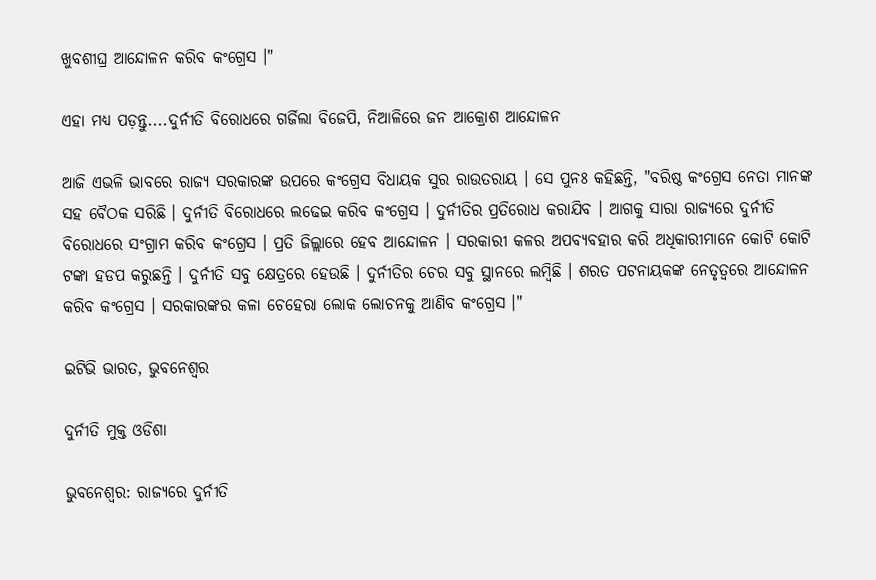ଖୁବଶୀଘ୍ର ଆନ୍ଦୋଳନ କରିବ କଂଗ୍ରେସ ।"

ଏହା ମଧ୍ୟ ପଡ଼ନ୍ତୁ....ଦୁର୍ନୀତି ବିରୋଧରେ ଗର୍ଜିଲା ବିଜେପି, ନିଆଳିରେ ଜନ ଆକ୍ରୋଶ ଆନ୍ଦୋଳନ

ଆଜି ଏଭଳି ଭାବରେ ରାଜ୍ୟ ସରକାରଙ୍କ ଉପରେ କଂଗ୍ରେସ ବିଧାୟକ ସୁର ରାଉତରାୟ । ସେ ପୁନଃ କହିଛନ୍ତି, "ବରିଷ୍ଠ କଂଗ୍ରେସ ନେତା ମାନଙ୍କ ସହ ବୈଠକ ସରିଛି । ଦୁର୍ନୀତି ବିରୋଧରେ ଲଢେଇ କରିବ କଂଗ୍ରେସ । ଦୁର୍ନୀତିର ପ୍ରତିରୋଧ କରାଯିବ । ଆଗକୁ ସାରା ରାଜ୍ୟରେ ଦୁର୍ନୀତି ବିରୋଧରେ ସଂଗ୍ରାମ କରିବ କଂଗ୍ରେସ । ପ୍ରତି ଜିଲ୍ଲାରେ ହେବ ଆନ୍ଦୋଳନ । ସରକାରୀ କଳର ଅପବ୍ୟବହାର କରି ଅଧିକାରୀମାନେ କୋଟି କୋଟି ଟଙ୍କା ହଡପ କରୁଛନ୍ତି । ଦୁର୍ନୀତି ସବୁ କ୍ଷେତ୍ରରେ ହେଉଛି । ଦୁର୍ନୀତିର ଚେର ସବୁ ସ୍ଥାନରେ ଲମ୍ବିଛି । ଶରତ ପଟନାୟକଙ୍କ ନେତୃତ୍ୱରେ ଆନ୍ଦୋଳନ କରିବ କଂଗ୍ରେସ । ସରକାରଙ୍କର କଳା ଚେହେରା ଲୋକ ଲୋଚନକୁ ଆଣିବ କଂଗ୍ରେସ ।"

ଇଟିଭି ଭାରତ, ଭୁବନେଶ୍ବର

ଦୁର୍ନୀତି ମୁକ୍ତ ଓଡିଶା

ଭୁବନେଶ୍ବର: ରାଜ୍ୟରେ ଦୁର୍ନୀତି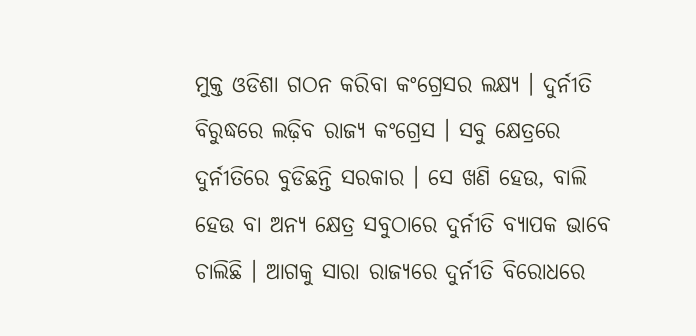ମୁକ୍ତ ଓଡିଶା ଗଠନ କରିବା କଂଗ୍ରେସର ଲକ୍ଷ୍ୟ । ଦୁର୍ନୀତି ବିରୁଦ୍ଧରେ ଲଢ଼ିବ ରାଜ୍ୟ କଂଗ୍ରେସ । ସବୁ କ୍ଷେତ୍ରରେ ଦୁର୍ନୀତିରେ ବୁଡିଛନ୍ତି ସରକାର । ସେ ଖଣି ହେଉ, ବାଲି ହେଉ ବା ଅନ୍ୟ କ୍ଷେତ୍ର ସବୁଠାରେ ଦୁର୍ନୀତି ବ୍ୟାପକ ଭାବେ ଚାଲିଛି । ଆଗକୁ ସାରା ରାଜ୍ୟରେ ଦୁର୍ନୀତି ବିରୋଧରେ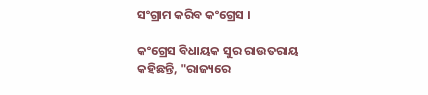ସଂଗ୍ରାମ କରିବ କଂଗ୍ରେସ ।

କଂଗ୍ରେସ ବିଧାୟକ ସୁର ରାଉତରାୟ କହିଛନ୍ତି, "ରାଜ୍ୟରେ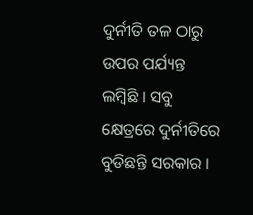ଦୁର୍ନୀତି ତଳ ଠାରୁ ଉପର ପର୍ଯ୍ୟନ୍ତ ଲମ୍ବିଛି । ସବୁ କ୍ଷେତ୍ରରେ ଦୁର୍ନୀତିରେ ବୁଡିଛନ୍ତି ସରକାର ।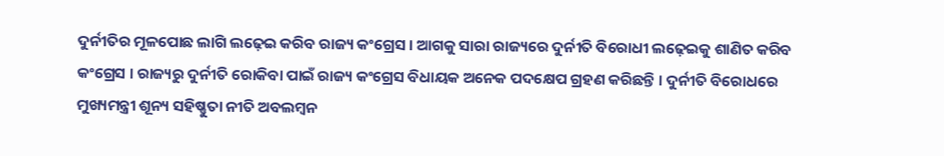ଦୁର୍ନୀତିର ମୂଳପୋଛ ଲାଗି ଲଢ଼େଇ କରିବ ରାଜ୍ୟ କଂଗ୍ରେସ । ଆଗକୁ ସାରା ରାଜ୍ୟରେ ଦୁର୍ନୀତି ବିରୋଧୀ ଲଢ଼େଇକୁ ଶାଣିତ କରିବ କଂଗ୍ରେସ । ରାଜ୍ୟରୁ ଦୁର୍ନୀତି ରୋକିବା ପାଇଁ ରାଜ୍ୟ କଂଗ୍ରେସ ବିଧାୟକ ଅନେକ ପଦକ୍ଷେପ ଗ୍ରହଣ କରିଛନ୍ତି । ଦୁର୍ନୀତି ବିରୋଧରେ ମୁଖ୍ୟମନ୍ତ୍ରୀ ଶୂନ୍ୟ ସହିଷ୍ଣୁତା ନୀତି ଅବଲମ୍ବନ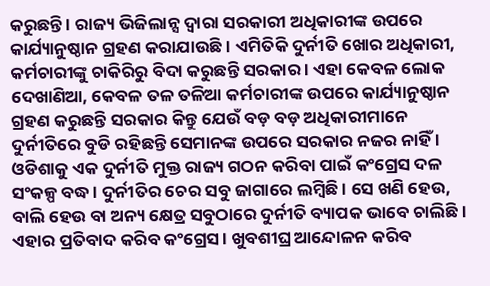କରୁଛନ୍ତି । ରାଜ୍ୟ ଭିଜିଲାନ୍ସ ଦ୍ୱାରା ସରକାରୀ ଅଧିକାରୀଙ୍କ ଉପରେ କାର୍ଯ୍ୟାନୁଷ୍ଠାନ ଗ୍ରହଣ କରାଯାଉଛି । ଏମିତିକି ଦୁର୍ନୀତି ଖୋର ଅଧିକାରୀ, କର୍ମଚାରୀଙ୍କୁ ଚାକିରିରୁ ବିଦା କରୁଛନ୍ତି ସରକାର । ଏହା କେବଳ ଲୋକ ଦେଖାଣିଆ, କେବଳ ତଳ ତଳିଆ କର୍ମଚାରୀଙ୍କ ଉପରେ କାର୍ଯ୍ୟାନୁଷ୍ଠାନ ଗ୍ରହଣ କରୁଛନ୍ତି ସରକାର କିନ୍ତୁ ଯେଉଁ ବଡ଼ ବଡ଼ ଅଧିକାରୀମାନେ ଦୁର୍ନୀତିରେ ବୁଡି ରହିଛନ୍ତି ସେମାନଙ୍କ ଉପରେ ସରକାର ନଜର ନାହିଁ । ଓଡିଶାକୁ ଏକ ଦୁର୍ନୀତି ମୁକ୍ତ ରାଜ୍ୟ ଗଠନ କରିବା ପାଇଁ କଂଗ୍ରେସ ଦଳ ସଂକଳ୍ପ ବଦ୍ଧ । ଦୁର୍ନୀତିର ଚେର ସବୁ ଜାଗାରେ ଲମ୍ବିଛି । ସେ ଖଣି ହେଉ, ବାଲି ହେଉ ବା ଅନ୍ୟ କ୍ଷେତ୍ର ସବୁଠାରେ ଦୁର୍ନୀତି ବ୍ୟାପକ ଭାବେ ଚାଲିଛି । ଏହାର ପ୍ରତିବାଦ କରିବ କଂଗ୍ରେସ । ଖୁବଶୀଘ୍ର ଆନ୍ଦୋଳନ କରିବ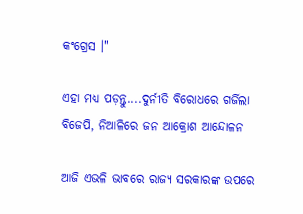କଂଗ୍ରେସ ।"

ଏହା ମଧ୍ୟ ପଡ଼ନ୍ତୁ....ଦୁର୍ନୀତି ବିରୋଧରେ ଗର୍ଜିଲା ବିଜେପି, ନିଆଳିରେ ଜନ ଆକ୍ରୋଶ ଆନ୍ଦୋଳନ

ଆଜି ଏଭଳି ଭାବରେ ରାଜ୍ୟ ସରକାରଙ୍କ ଉପରେ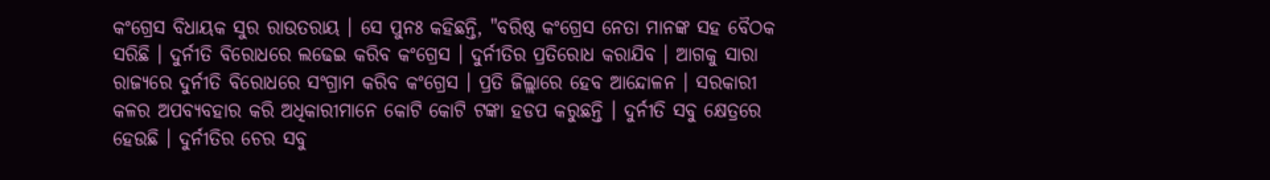କଂଗ୍ରେସ ବିଧାୟକ ସୁର ରାଉତରାୟ । ସେ ପୁନଃ କହିଛନ୍ତି, "ବରିଷ୍ଠ କଂଗ୍ରେସ ନେତା ମାନଙ୍କ ସହ ବୈଠକ ସରିଛି । ଦୁର୍ନୀତି ବିରୋଧରେ ଲଢେଇ କରିବ କଂଗ୍ରେସ । ଦୁର୍ନୀତିର ପ୍ରତିରୋଧ କରାଯିବ । ଆଗକୁ ସାରା ରାଜ୍ୟରେ ଦୁର୍ନୀତି ବିରୋଧରେ ସଂଗ୍ରାମ କରିବ କଂଗ୍ରେସ । ପ୍ରତି ଜିଲ୍ଲାରେ ହେବ ଆନ୍ଦୋଳନ । ସରକାରୀ କଳର ଅପବ୍ୟବହାର କରି ଅଧିକାରୀମାନେ କୋଟି କୋଟି ଟଙ୍କା ହଡପ କରୁଛନ୍ତି । ଦୁର୍ନୀତି ସବୁ କ୍ଷେତ୍ରରେ ହେଉଛି । ଦୁର୍ନୀତିର ଚେର ସବୁ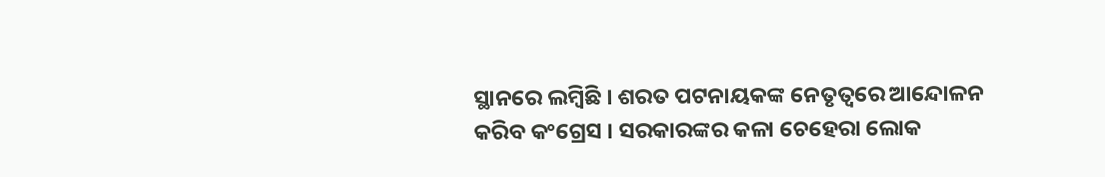ସ୍ଥାନରେ ଲମ୍ବିଛି । ଶରତ ପଟନାୟକଙ୍କ ନେତୃତ୍ୱରେ ଆନ୍ଦୋଳନ କରିବ କଂଗ୍ରେସ । ସରକାରଙ୍କର କଳା ଚେହେରା ଲୋକ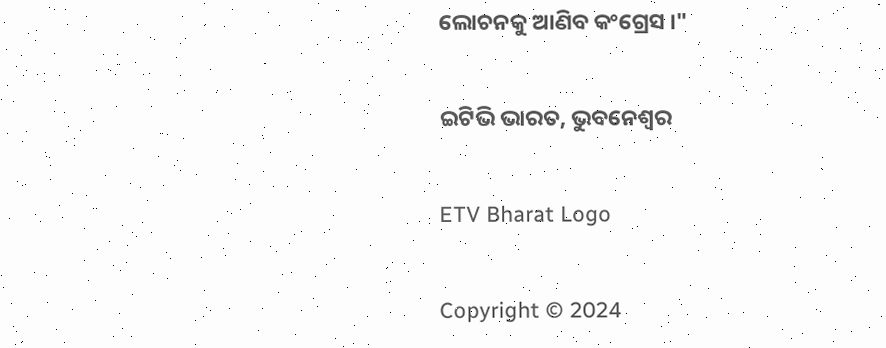ଲୋଚନକୁ ଆଣିବ କଂଗ୍ରେସ ।"

ଇଟିଭି ଭାରତ, ଭୁବନେଶ୍ବର

ETV Bharat Logo

Copyright © 2024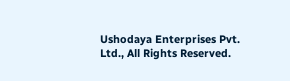Ushodaya Enterprises Pvt. Ltd., All Rights Reserved.